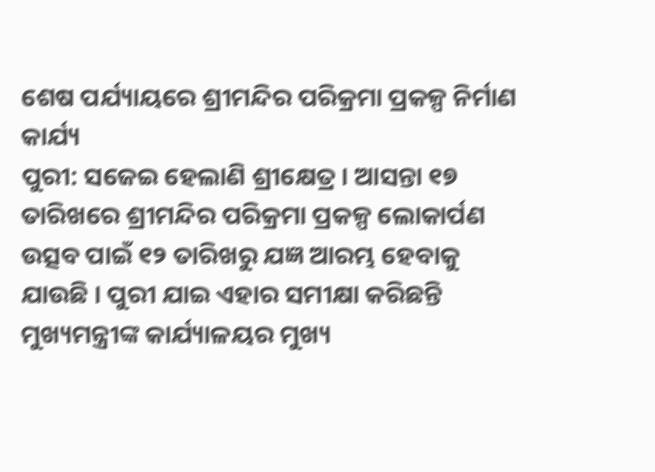ଶେଷ ପର୍ଯ୍ୟାୟରେ ଶ୍ରୀମନ୍ଦିର ପରିକ୍ରମା ପ୍ରକଳ୍ପ ନିର୍ମାଣ କାର୍ଯ୍ୟ
ପୁରୀ: ସଜେଇ ହେଲାଣି ଶ୍ରୀକ୍ଷେତ୍ର । ଆସନ୍ତା ୧୭ ତାରିଖରେ ଶ୍ରୀମନ୍ଦିର ପରିକ୍ରମା ପ୍ରକଳ୍ପ ଲୋକାର୍ପଣ ଉତ୍ସବ ପାଇଁ ୧୨ ତାରିଖରୁ ଯଜ୍ଞ ଆରମ୍ଭ ହେବାକୁ ଯାଉଛି । ପୁରୀ ଯାଇ ଏହାର ସମୀକ୍ଷା କରିଛନ୍ତି ମୁଖ୍ୟମନ୍ତ୍ରୀଙ୍କ କାର୍ଯ୍ୟାଳୟର ମୁଖ୍ୟ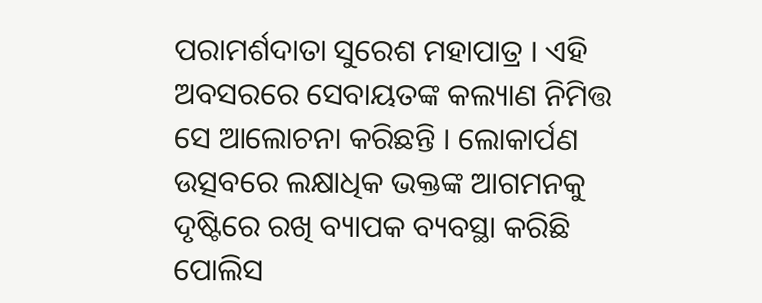ପରାମର୍ଶଦାତା ସୁରେଶ ମହାପାତ୍ର । ଏହି ଅବସରରେ ସେବାୟତଙ୍କ କଲ୍ୟାଣ ନିମିତ୍ତ ସେ ଆଲୋଚନା କରିଛନ୍ତି । ଲୋକାର୍ପଣ ଉତ୍ସବରେ ଲକ୍ଷାଧିକ ଭକ୍ତଙ୍କ ଆଗମନକୁ ଦୃଷ୍ଟିରେ ରଖି ବ୍ୟାପକ ବ୍ୟବସ୍ଥା କରିଛି ପୋଲିସ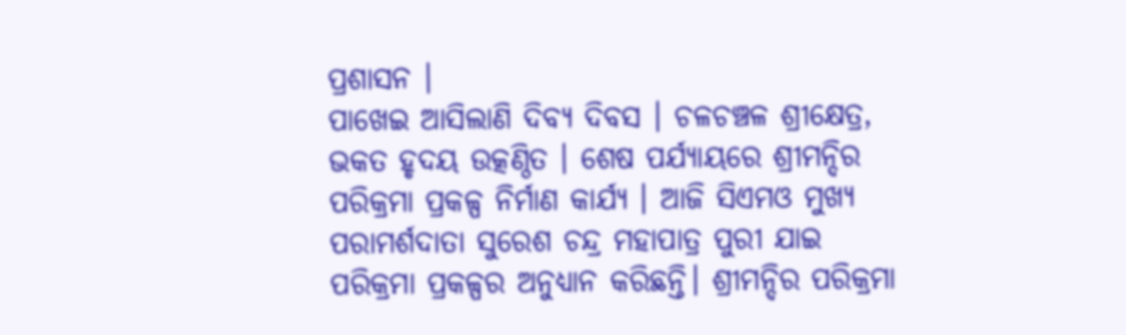ପ୍ରଶାସନ ।
ପାଖେଇ ଆସିଲାଣି ଦିବ୍ୟ ଦିବସ । ଚଳଚଞ୍ଚଳ ଶ୍ରୀକ୍ଷେତ୍ର, ଭକତ ହୃଦୟ ଉତ୍କଣ୍ଠିତ । ଶେଷ ପର୍ଯ୍ୟାୟରେ ଶ୍ରୀମନ୍ଦିର ପରିକ୍ରମା ପ୍ରକଳ୍ପ ନିର୍ମାଣ କାର୍ଯ୍ୟ । ଆଜି ସିଏମଓ ମୁଖ୍ୟ ପରାମର୍ଶଦାତା ସୁରେଶ ଚନ୍ଦ୍ର ମହାପାତ୍ର ପୁରୀ ଯାଇ ପରିକ୍ରମା ପ୍ରକଳ୍ପର ଅନୁଧ୍ୟାନ କରିଛନ୍ତି। ଶ୍ରୀମନ୍ଦିର ପରିକ୍ରମା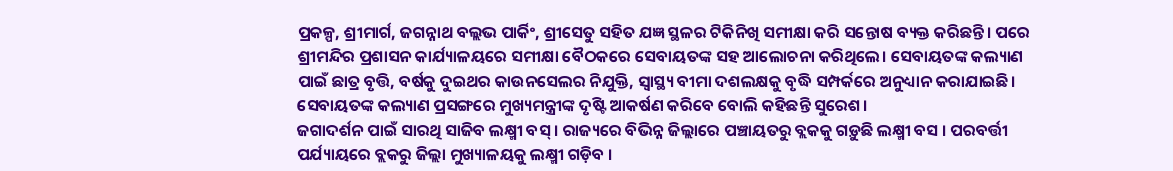ପ୍ରକଳ୍ପ, ଶ୍ରୀମାର୍ଗ, ଜଗନ୍ନାଥ ବଲ୍ଲଭ ପାର୍କିଂ, ଶ୍ରୀସେତୁ ସହିତ ଯଜ୍ଞ ସ୍ଥଳର ଟିକିନିଖି ସମୀକ୍ଷା କରି ସନ୍ତୋଷ ବ୍ୟକ୍ତ କରିଛନ୍ତି। ପରେ ଶ୍ରୀମନ୍ଦିର ପ୍ରଶାସନ କାର୍ଯ୍ୟାଳୟରେ ସମୀକ୍ଷା ବୈଠକରେ ସେବାୟତଙ୍କ ସହ ଆଲୋଚନା କରିଥିଲେ। ସେବାୟତଙ୍କ କଲ୍ୟାଣ ପାଇଁ ଛାତ୍ର ବୃତ୍ତି, ବର୍ଷକୁ ଦୁଇଥର କାଉନସେଲର ନିଯୁକ୍ତି, ସ୍ବାସ୍ଥ୍ୟ ବୀମା ଦଶଲକ୍ଷକୁ ବୃଦ୍ଧି ସମ୍ପର୍କରେ ଅନୁଧ୍ୟାନ କରାଯାଇଛି। ସେବାୟତଙ୍କ କଲ୍ୟାଣ ପ୍ରସଙ୍ଗରେ ମୁଖ୍ୟମନ୍ତ୍ରୀଙ୍କ ଦୃଷ୍ଟି ଆକର୍ଷଣ କରିବେ ବୋଲି କହିଛନ୍ତି ସୁରେଶ।
ଜଗାଦର୍ଶନ ପାଇଁ ସାରଥି ସାଜିବ ଲକ୍ଷ୍ମୀ ବସ୍ । ରାଜ୍ୟରେ ବିଭିନ୍ନ ଜିଲ୍ଲାରେ ପଞ୍ଚାୟତରୁ ବ୍ଲକକୁ ଗଡ଼ୁଛି ଲକ୍ଷ୍ମୀ ବସ । ପରବର୍ତ୍ତୀ ପର୍ଯ୍ୟାୟରେ ବ୍ଲକରୁ ଜିଲ୍ଲା ମୁଖ୍ୟାଳୟକୁ ଲକ୍ଷ୍ମୀ ଗଡ଼ିବ ।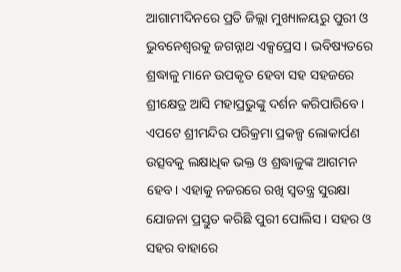ଆଗାମୀଦିନରେ ପ୍ରତି ଜିଲ୍ଲା ମୁଖ୍ୟାଳୟରୁ ପୁରୀ ଓ ଭୁବନେଶ୍ବରକୁ ଜଗନ୍ନାଥ ଏକ୍ସପ୍ରେସ । ଭବିଷ୍ୟତରେ ଶ୍ରଦ୍ଧାଳୁ ମାନେ ଉପକୃତ ହେବା ସହ ସହଜରେ ଶ୍ରୀକ୍ଷେତ୍ର ଆସି ମହାପ୍ରଭୁଙ୍କୁ ଦର୍ଶନ କରିପାରିବେ।
ଏପଟେ ଶ୍ରୀମନ୍ଦିର ପରିକ୍ରମା ପ୍ରକଳ୍ପ ଲୋକାର୍ପଣ ଉତ୍ସବକୁ ଲକ୍ଷାଧିକ ଭକ୍ତ ଓ ଶ୍ରଦ୍ଧାଳୁଙ୍କ ଆଗମନ ହେବ। ଏହାକୁ ନଜରରେ ରଖି ସ୍ବତନ୍ତ୍ର ସୁରକ୍ଷା ଯୋଜନା ପ୍ରସ୍ତୁତ କରିଛି ପୁରୀ ପୋଲିସ। ସହର ଓ ସହର ବାହାରେ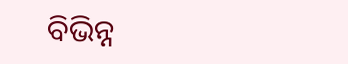ବିଭିନ୍ନ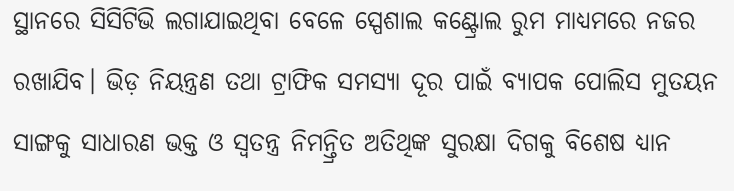ସ୍ଥାନରେ ସିସିଟିଭି ଲଗାଯାଇଥିବା ବେଳେ ସ୍ପେଶାଲ କଣ୍ଟ୍ରୋଲ ରୁମ ମାଧ୍ୟମରେ ନଜର ରଖାଯିବ। ଭିଡ଼ ନିୟନ୍ତ୍ରଣ ତଥା ଟ୍ରାଫିକ ସମସ୍ୟା ଦୂର ପାଇଁ ବ୍ୟାପକ ପୋଲିସ ମୁତୟନ ସାଙ୍ଗକୁ ସାଧାରଣ ଭକ୍ତ ଓ ସ୍ବତନ୍ତ୍ର ନିମନ୍ତ୍ରିତ ଅତିଥିଙ୍କ ସୁରକ୍ଷା ଦିଗକୁ ବିଶେଷ ଧ୍ୟାନ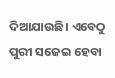ଦିଆଯାଉଛି। ଏବେଠୁ ପୁରୀ ସଜେଇ ହେବା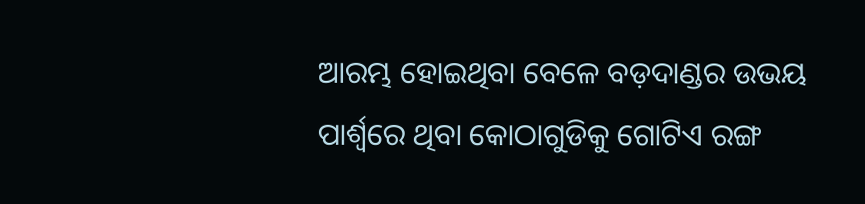ଆରମ୍ଭ ହୋଇଥିବା ବେଳେ ବଡ଼ଦାଣ୍ଡର ଉଭୟ ପାର୍ଶ୍ବରେ ଥିବା କୋଠାଗୁଡିକୁ ଗୋଟିଏ ରଙ୍ଗ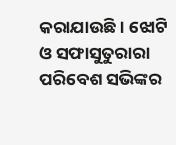କରାଯାଉଛି। ଝୋଟି ଓ ସଫାସୁତୁରାରା ପରିବେଶ ସଭିଙ୍କର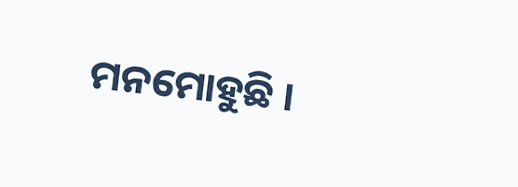ମନମୋହୁଛି ।